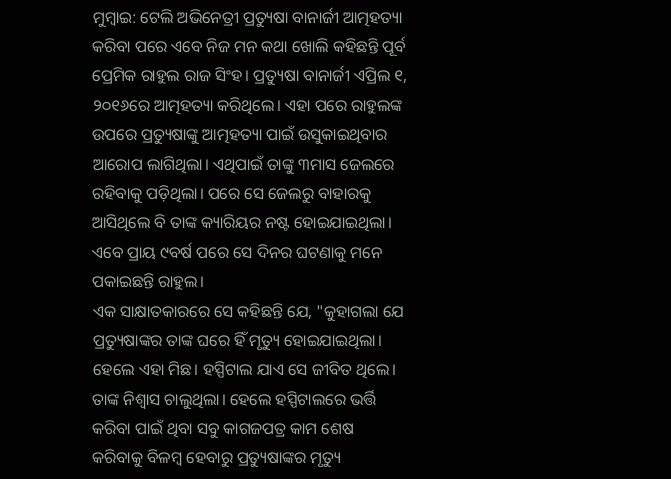ମୁମ୍ବାଇ: ଟେଲି ଅଭିନେତ୍ରୀ ପ୍ରତ୍ୟୁଷା ବାନାର୍ଜୀ ଆତ୍ମହତ୍ୟା କରିବା ପରେ ଏବେ ନିଜ ମନ କଥା ଖୋଲି କହିଛନ୍ତି ପୂର୍ବ ପ୍ରେମିକ ରାହୁଲ ରାଜ ସିଂହ। ପ୍ରତ୍ୟୁଷା ବାନାର୍ଜୀ ଏପ୍ରିଲ ୧, ୨୦୧୬ରେ ଆତ୍ମହତ୍ୟା କରିଥିଲେ। ଏହା ପରେ ରାହୁଲଙ୍କ ଉପରେ ପ୍ରତ୍ୟୁଷାଙ୍କୁ ଆତ୍ମହତ୍ୟା ପାଇଁ ଉସୁକାଇଥିବାର ଆରୋପ ଲାଗିଥିଲା। ଏଥିପାଇଁ ତାଙ୍କୁ ୩ମାସ ଜେଲରେ ରହିବାକୁ ପଡ଼ିଥିଲା। ପରେ ସେ ଜେଲରୁ ବାହାରକୁ ଆସିଥିଲେ ବି ତାଙ୍କ କ୍ୟାରିୟର ନଷ୍ଟ ହୋଇଯାଇଥିଲା। ଏବେ ପ୍ରାୟ ୯ବର୍ଷ ପରେ ସେ ଦିନର ଘଟଣାକୁ ମନେ ପକାଇଛନ୍ତି ରାହୁଲ।
ଏକ ସାକ୍ଷାତକାରରେ ସେ କହିଛନ୍ତି ଯେ, "କୁହାଗଲା ଯେ ପ୍ରତ୍ୟୁଷାଙ୍କର ତାଙ୍କ ଘରେ ହିଁ ମୃତ୍ୟୁ ହୋଇଯାଇଥିଲା। ହେଲେ ଏହା ମିଛ। ହସ୍ପିଟାଲ ଯାଏ ସେ ଜୀବିତ ଥିଲେ। ତାଙ୍କ ନିଶ୍ବାସ ଚାଲୁଥିଲା। ହେଲେ ହସ୍ପିଟାଲରେ ଭର୍ତ୍ତି କରିବା ପାଇଁ ଥିବା ସବୁ କାଗଜପତ୍ର କାମ ଶେଷ କରିବାକୁ ବିଳମ୍ବ ହେବାରୁ ପ୍ରତ୍ୟୁଷାଙ୍କର ମୃତ୍ୟୁ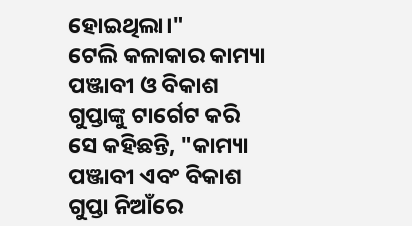ହୋଇଥିଲା।"
ଟେଲି କଳାକାର କାମ୍ୟା ପଞ୍ଜାବୀ ଓ ବିକାଶ ଗୁପ୍ତାଙ୍କୁ ଟାର୍ଗେଟ କରି ସେ କହିଛନ୍ତି, "କାମ୍ୟା ପଞ୍ଜାବୀ ଏବଂ ବିକାଶ ଗୁପ୍ତା ନିଆଁରେ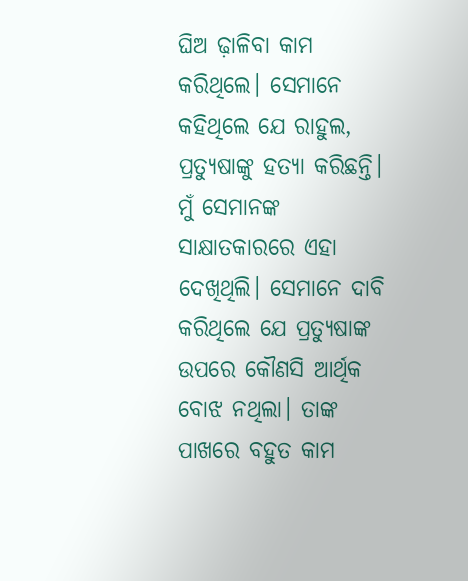ଘିଅ ଢ଼ାଳିବା କାମ କରିଥିଲେ। ସେମାନେ କହିଥିଲେ ଯେ ରାହୁଲ, ପ୍ରତ୍ୟୁଷାଙ୍କୁ ହତ୍ୟା କରିଛନ୍ତି। ମୁଁ ସେମାନଙ୍କ ସାକ୍ଷାତକାରରେ ଏହା ଦେଖିଥିଲି। ସେମାନେ ଦାବି କରିଥିଲେ ଯେ ପ୍ରତ୍ୟୁଷାଙ୍କ ଉପରେ କୌଣସି ଆର୍ଥିକ ବୋଝ ନଥିଲା। ତାଙ୍କ ପାଖରେ ବହୁତ କାମ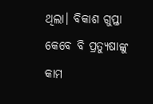ଥିଲା। ବିକାଶ ଗୁପ୍ତା କେବେ ବି ପ୍ରତ୍ୟୁଷାଙ୍କୁ କାମ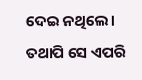ଦେଇ ନଥିଲେ। ତଥାପି ସେ ଏପରି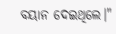ବୟାନ ଦେଇଥିଲେ।"